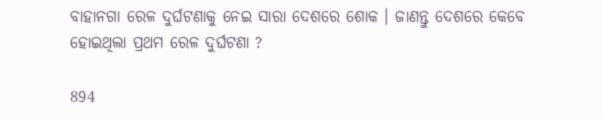ବାହାନଗା ରେଳ ଦୁର୍ଘଟଣାକୁ ନେଇ ସାରା ଦେଶରେ ଶୋକ । ଜାଣନ୍ତୁ ଦେଶରେ କେବେ ହୋଇଥିଲା ପ୍ରଥମ ରେଳ ଦୁର୍ଘଟଣା ?

894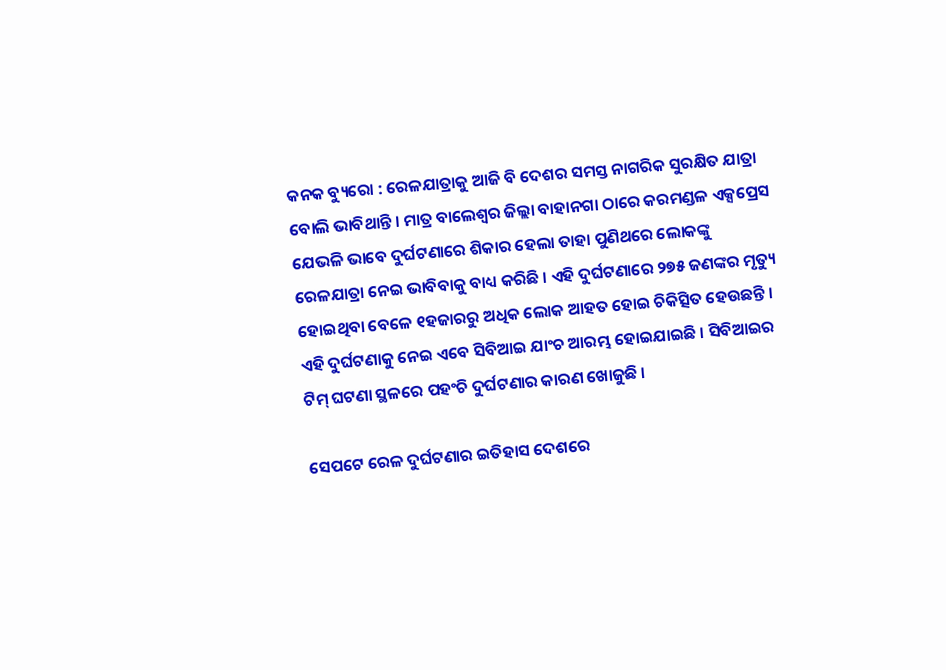କନକ ବ୍ୟୁରୋ : ରେଳଯାତ୍ରାକୁ ଆଜି ବି ଦେଶର ସମସ୍ତ ନାଗରିକ ସୁରକ୍ଷିତ ଯାତ୍ରା ବୋଲି ଭାବିଥାନ୍ତି । ମାତ୍ର ବାଲେଶ୍ୱର ଜିଲ୍ଲା ବାହାନଗା ଠାରେ କରମଣ୍ଡଳ ଏକ୍ସପ୍ରେସ ଯେଭଳି ଭାବେ ଦୁର୍ଘଟଣାରେ ଶିକାର ହେଲା ତାହା ପୁଣିଥରେ ଲୋକଙ୍କୁ ରେଳଯାତ୍ରା ନେଇ ଭାବିବାକୁ ବାଧ୍ୟ କରିଛି । ଏହି ଦୁର୍ଘଟଣାରେ ୨୭୫ ଜଣଙ୍କର ମୃତ୍ୟୁ ହୋଇଥିବା ବେଳେ ୧ହଜାରରୁ ଅଧିକ ଲୋକ ଆହତ ହୋଇ ଚିକିତ୍ସିତ ହେଉଛନ୍ତି । ଏହି ଦୁର୍ଘଟଣାକୁ ନେଇ ଏବେ ସିବିଆଇ ଯାଂଚ ଆରମ୍ଭ ହୋଇଯାଇଛି । ସିବିଆଇର ଟିମ୍ ଘଟଣା ସ୍ଥଳରେ ପହଂଚି ଦୁର୍ଘଟଣାର କାରଣ ଖୋଜୁଛି ।

ସେପଟେ ରେଳ ଦୁର୍ଘଟଣାର ଇତିହାସ ଦେଶରେ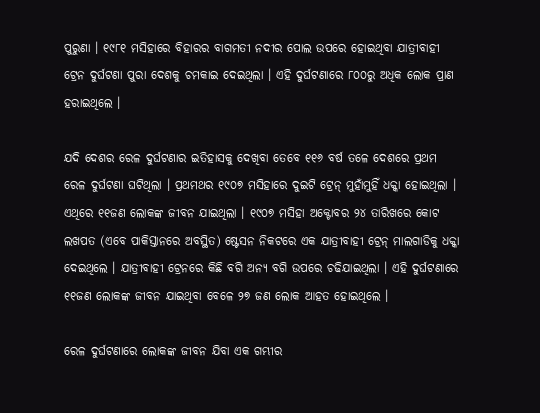ପୁରୁଣା । ୧୯୮୧ ମସିହାରେ ବିହାରର ବାଗମତୀ ନଦୀର ପୋଲ ଉପରେ ହୋଇଥିବା ଯାତ୍ରୀବାହୀ ଟ୍ରେନ ଦୁର୍ଘଟଣା ପୁରା ଦେଶକୁ ଚମକାଇ ଦେଇଥିଲା । ଏହି ଦୁର୍ଘଟଣାରେ ୮୦୦ରୁ ଅଧିକ ଲୋକ ପ୍ରାଣ ହରାଇଥିଲେ ।

ଯଦି ଦେଶର ରେଳ ଦୁର୍ଘଟଣାର ଇତିହାସକୁ ଦେଖିବା ତେବେ ୧୧୬ ବର୍ଷ ତଳେ ଦେଶରେ ପ୍ରଥମ ରେଳ ଦୁର୍ଘଟଣା ଘଟିଥିଲା । ପ୍ରଥମଥର ୧୯୦୭ ମସିହାରେ ଦୁଇଟି ଟ୍ରେନ୍ ମୁହାଁମୁହିଁ ଧକ୍କା ହୋଇଥିଲା । ଏଥିରେ ୧୧ଜଣ ଲୋକଙ୍କ ଜୀବନ ଯାଇଥିଲା । ୧୯୦୭ ମସିହା ଅକ୍ଟୋବର ୨୪ ତାରିଖରେ କୋଟ ଲଖପତ (ଏବେ ପାକିସ୍ତାନରେ ଅବସ୍ଥିତ) ଷ୍ଟେସନ ନିକଟରେ ଏକ ଯାତ୍ରୀବାହୀ ଟ୍ରେନ୍ ମାଲଗାଡିକୁ ଧକ୍କା ଦେଇଥିଲେ । ଯାତ୍ରୀବାହୀ ଟ୍ରେନରେ କିଛି ବଗି ଅନ୍ୟ ବଗି ଉପରେ ଚଢିଯାଇଥିଲା । ଏହି ଦୁର୍ଘଟଣାରେ ୧୧ଜଣ ଲୋକଙ୍କ ଜୀବନ ଯାଇଥିବା ବେଳେ ୨୭ ଜଣ ଲୋକ ଆହତ ହୋଇଥିଲେ ।

ରେଳ ଦୁର୍ଘଟଣାରେ ଲୋକଙ୍କ ଜୀବନ ଯିବା ଏକ ଗମ୍ଭୀର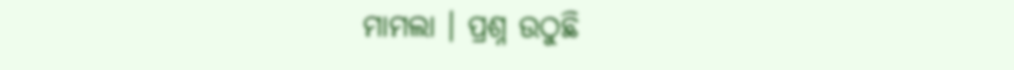ମାମଲା । ପ୍ରଶ୍ନ ଉଠୁଛି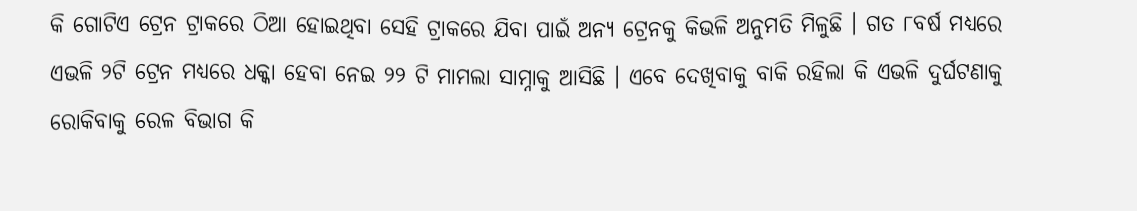କି ଗୋଟିଏ ଟ୍ରେନ ଟ୍ରାକରେ ଠିଆ ହୋଇଥିବା ସେହି ଟ୍ରାକରେ ଯିବା ପାଇଁ ଅନ୍ୟ ଟ୍ରେନକୁ କିଭଳି ଅନୁମତି ମିଳୁଛି । ଗତ ୮ବର୍ଷ ମଧ୍ୟରେ ଏଭଳି ୨ଟି ଟ୍ରେନ ମଧ୍ୟରେ ଧକ୍କା ହେବା ନେଇ ୨୨ ଟି ମାମଲା ସାମ୍ନାକୁ ଆସିଛି । ଏବେ ଦେଖିବାକୁ ବାକି ରହିଲା କି ଏଭଳି ଦୁର୍ଘଟଣାକୁ ରୋକିବାକୁ ରେଳ ବିଭାଗ କି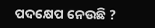ପଦକ୍ଷେପ ନେଉଛି ?